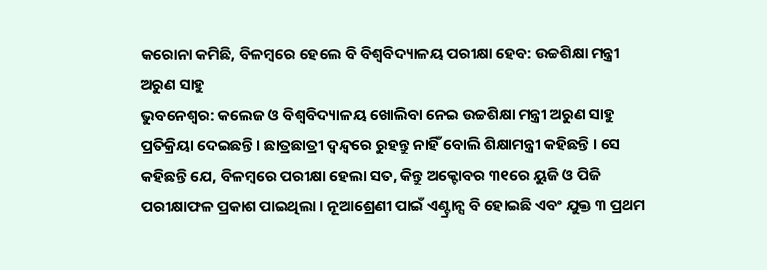କରୋନା କମିଛି, ବିଳମ୍ବରେ ହେଲେ ବି ବିଶ୍ୱବିଦ୍ୟାଳୟ ପରୀକ୍ଷା ହେବ: ଉଚ୍ଚଶିକ୍ଷା ମନ୍ତ୍ରୀ ଅରୁଣ ସାହୁ
ଭୁବନେଶ୍ୱର: କଲେଜ ଓ ବିଶ୍ୱବିଦ୍ୟାଳୟ ଖୋଲିବା ନେଇ ଉଚ୍ଚଶିକ୍ଷା ମନ୍ତ୍ରୀ ଅରୁଣ ସାହୁ ପ୍ରତିକ୍ରିୟା ଦେଇଛନ୍ତି । ଛାତ୍ରଛାତ୍ରୀ ଦ୍ଵନ୍ଦ୍ୱରେ ରୁହନ୍ତୁ ନାହିଁ ବୋଲି ଶିକ୍ଷାମନ୍ତ୍ରୀ କହିଛନ୍ତି । ସେ କହିଛନ୍ତି ଯେ, ବିଳମ୍ବରେ ପରୀକ୍ଷା ହେଲା ସତ, କିନ୍ତୁ ଅକ୍ଟୋବର ୩୧ରେ ୟୁଜି ଓ ପିଜି ପରୀକ୍ଷାଫଳ ପ୍ରକାଶ ପାଇଥିଲା । ନୂଆଶ୍ରେଣୀ ପାଇଁ ଏଣ୍ଟ୍ରାନ୍ସ ବି ହୋଇଛି ଏବଂ ଯୁକ୍ତ ୩ ପ୍ରଥମ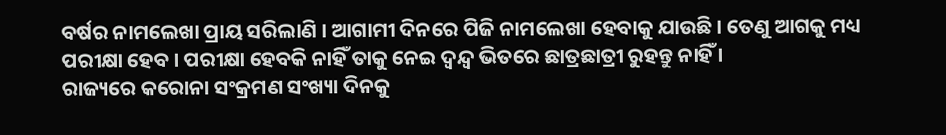ବର୍ଷର ନାମଲେଖା ପ୍ରାୟ ସରିଲାଣି । ଆଗାମୀ ଦିନରେ ପିଜି ନାମଲେଖା ହେବାକୁ ଯାଉଛି । ତେଣୁ ଆଗକୁ ମଧ୍ୟ ପରୀକ୍ଷା ହେବ । ପରୀକ୍ଷା ହେବକି ନାହିଁ ତାକୁ ନେଇ ଦ୍ୱନ୍ଦ୍ୱ ଭିତରେ ଛାତ୍ରଛାତ୍ରୀ ରୁହନ୍ତୁ ନାହିଁ ।
ରାଜ୍ୟରେ କରୋନା ସଂକ୍ରମଣ ସଂଖ୍ୟା ଦିନକୁ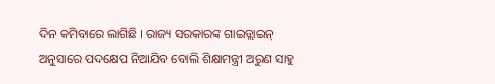ଦିନ କମିବାରେ ଲାଗିଛି । ରାଜ୍ୟ ସରକାରଙ୍କ ଗାଇଡ୍ଲାଇନ୍ ଅନୁସାରେ ପଦକ୍ଷେପ ନିଆଯିବ ବୋଲି ଶିକ୍ଷାମନ୍ତ୍ରୀ ଅରୁଣ ସାହୁ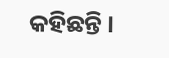କହିଛନ୍ତି ।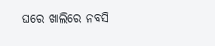ଘରେ ଖାଲିରେ ନବସି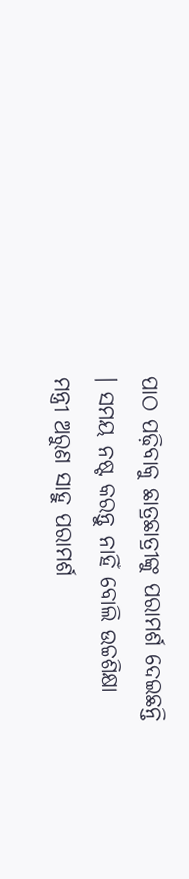ପାଠ ପଢ଼ିବାକୁ ଛାତ୍ରଛାତ୍ରୀଙ୍କୁ ପରାମର୍ଶ ଦେଇଛନ୍ତି । ସମୟ ନଷ୍ଟ କରନ୍ତୁ ନାହିଁ ବୋଲି ଉଚ୍ଚଶିକ୍ଷା ମନ୍ତ୍ରୀ ଅରୁଣ ସାହୁ ପରାମର୍ଶ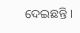ଦେଇଛନ୍ତି ।